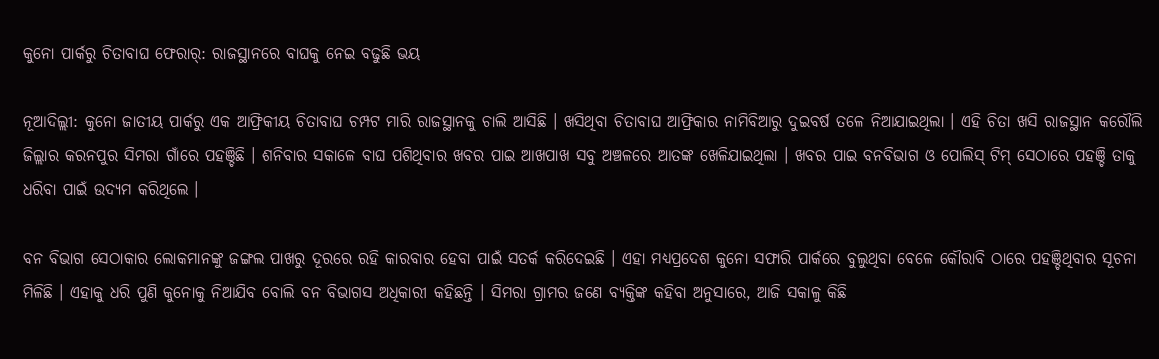କୁନୋ ପାର୍କରୁ ଚିତାବାଘ ଫେରାର୍: ରାଜସ୍ଥାନରେ ବାଘକୁ ନେଇ ବଢୁଛି ଭୟ

ନୂଆଦିଲ୍ଲୀ: କୁନୋ ଜାତୀୟ ପାର୍କରୁ ଏକ ଆଫ୍ରିକୀୟ ଚିତାବାଘ ଚମ୍ପଟ ମାରି ରାଜସ୍ଥାନକୁ ଚାଲି ଆସିଛି । ଖସିଥିବା ଚିତାବାଘ ଆଫ୍ରିକାର ନାମିବିଆରୁ ଦୁଇବର୍ଷ ତଳେ ନିଆଯାଇଥିଲା । ଏହି ଚିତା ଖସି ରାଜସ୍ଥାନ କରୌଲି ଜିଲ୍ଲାର କରନପୁର ସିମରା ଗାଁରେ ପହଞ୍ଚିଛି । ଶନିବାର ସକାଳେ ବାଘ ପଶିଥିବାର ଖବର ପାଇ ଆଖପାଖ ସବୁ ଅଞ୍ଚଳରେ ଆତଙ୍କ ଖେଳିଯାଇଥିଲା । ଖବର ପାଇ ବନବିଭାଗ ଓ ପୋଲିସ୍ ଟିମ୍ ସେଠାରେ ପହଞ୍ଚି ତାକୁ ଧରିବା ପାଇଁ ଉଦ୍ୟମ କରିଥିଲେ ।

ବନ ବିଭାଗ ସେଠାକାର ଲୋକମାନଙ୍କୁ ଜଙ୍ଗଲ ପାଖରୁ ଦୂରରେ ରହି କାରବାର ହେବା ପାଇଁ ସତର୍କ କରିଦେଇଛି । ଏହା ମଧ୍ୟପ୍ରଦେଶ କୁନୋ ସଫାରି ପାର୍କରେ ବୁଲୁଥିବା ବେଳେ କୌରାବି ଠାରେ ପହଞ୍ଚିଥିବାର ସୂଚନା ମିଳିଛି । ଏହାକୁ ଧରି ପୁଣି କୁନୋକୁ ନିଆଯିବ ବୋଲି ବନ ବିଭାଗସ ଅଧିକାରୀ କହିଛନ୍ତି । ସିମରା ଗ୍ରାମର ଜଣେ ବ୍ୟକ୍ତିଙ୍କ କହିବା ଅନୁସାରେ, ଆଜି ସକାଳୁ କିଛି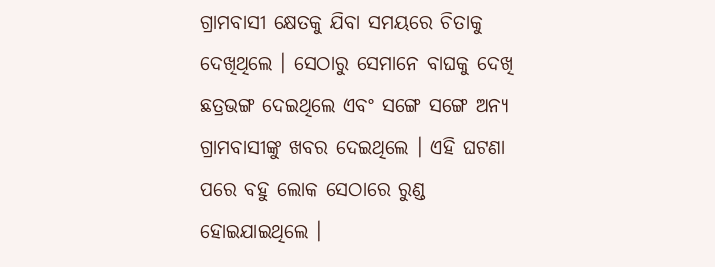ଗ୍ରାମବାସୀ କ୍ଷେତକୁ ଯିବା ସମୟରେ ଚିତାକୁ ଦେଖିଥିଲେ । ସେଠାରୁ ସେମାନେ ବାଘକୁ ଦେଖି ଛତ୍ରଭଙ୍ଗ ଦେଇଥିଲେ ଏବଂ ସଙ୍ଗେ ସଙ୍ଗେ ଅନ୍ୟ ଗ୍ରାମବାସୀଙ୍କୁ ଖବର ଦେଇଥିଲେ । ଏହି ଘଟଣା ପରେ ବହୁ ଲୋକ ସେଠାରେ ରୁଣ୍ଡ ହୋଇଯାଇଥିଲେ ।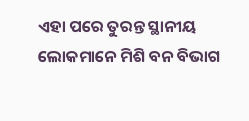ଏହା ପରେ ତୁରନ୍ତ ସ୍ଥାନୀୟ ଲୋକମାନେ ମିଶି ବନ ବିଭାଗ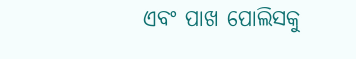ଏବଂ ପାଖ ପୋଲିସକୁ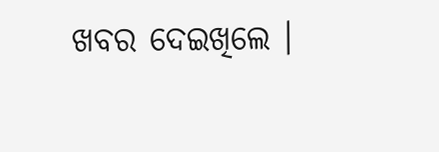ଖବର ଦେଇଖିଲେ ।